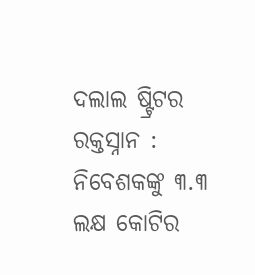ଦଲାଲ ଷ୍ଟ୍ରିଟର ରକ୍ତସ୍ନାନ : ନିବେଶକଙ୍କୁ ୩.୩ ଲକ୍ଷ କୋଟିର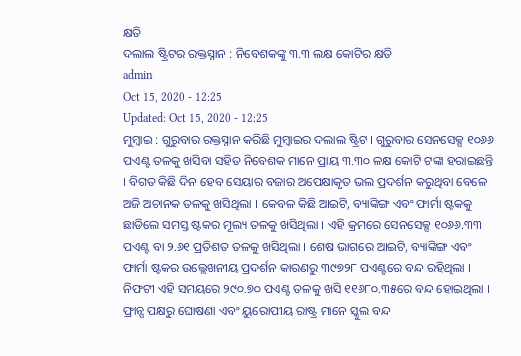କ୍ଷତି
ଦଲାଲ ଷ୍ଟ୍ରିଟର ରକ୍ତସ୍ନାନ : ନିବେଶକଙ୍କୁ ୩.୩ ଲକ୍ଷ କୋଟିର କ୍ଷତି
admin
Oct 15, 2020 - 12:25
Updated: Oct 15, 2020 - 12:25
ମୁମ୍ବାଇ : ଗୁରୁବାର ରକ୍ତସ୍ନାନ କରିଛି ମୁମ୍ବାଇର ଦଲାଲ ଷ୍ଟ୍ରିଟ । ଗୁରୁବାର ସେନସେକ୍ସ ୧୦୬୬ ପଏଣ୍ଟ ତଳକୁ ଖସିବା ସହିତ ନିବେଶକ ମାନେ ପ୍ରାୟ ୩.୩୦ ଳକ୍ଷ କୋଟି ଟଙ୍କା ହରାଇଛନ୍ତି । ବିଗତ କିଛି ଦିନ ହେବ ସେୟାର ବଜାର ଅପେକ୍ଷାକୃତ ଭଲ ପ୍ରଦର୍ଶନ କରୁଥିବା ବେଳେ ଅଜି ଅଚାନକ ତଳକୁ ଖସିଥିଲା । କେବଳ କିଛି ଆଇଟି, ବ୍ୟାଙ୍କିଙ୍ଗ ଏବଂ ଫାର୍ମା ଷ୍ଟକକୁ ଛାଡିଲେ ସମସ୍ତ ଷ୍ଟକର ମୂଲ୍ୟ ତଳକୁ ଖସିଥିଲା । ଏହି କ୍ରମରେ ସେନସେକ୍ସ ୧୦୬୬.୩୩ ପଏଣ୍ଟ ବା ୨.୬୧ ପ୍ରତିଶତ ତଳକୁ ଖସିଥିଲା । ଶେଷ ଭାଗରେ ଆଇଟି, ବ୍ୟାଙ୍କିଙ୍ଗ ଏବଂ ଫାର୍ମା ଷ୍ଟକର ଉଲ୍ଲେଖନୀୟ ପ୍ରଦର୍ଶନ କାରଣରୁ ୩୯୭୨୮ ପଏଣ୍ଟରେ ବନ୍ଦ ରହିଥିଲା । ନିଫଟୀ ଏହି ସମୟରେ ୨୯୦.୭୦ ପଏଣ୍ଟ ତଳକୁ ଖସି ୧୧୬୮୦.୩୫ରେ ବନ୍ଦ ହୋଇଥିଲା ।
ଫ୍ରାନ୍ସ ପକ୍ଷରୁ ଘୋଷଣା ଏବଂ ୟୁରୋପୀୟ ରାଷ୍ଟ୍ର ମାନେ ସ୍କୁଲ ବନ୍ଦ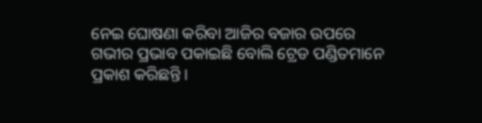ନେଇ ଘୋଷଣା କରିବା ଆଜିର ବଜାର ଉପରେ ଗଭୀର ପ୍ରଭାବ ପକାଇଛି ବୋଲି ଟ୍ରେଡ ପଣ୍ଡିତମାନେ ପ୍ରକାଶ କରିଛନ୍ତି ।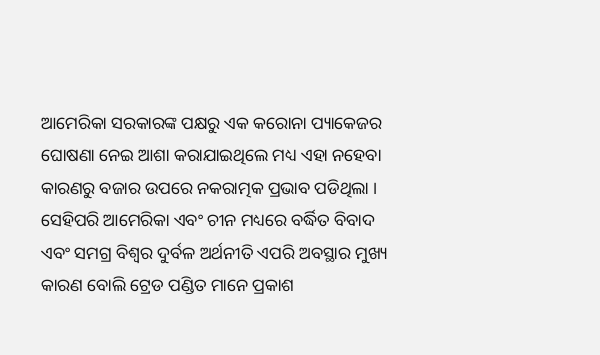ଆମେରିକା ସରକାରଙ୍କ ପକ୍ଷରୁ ଏକ କରୋନା ପ୍ୟାକେଜର ଘୋଷଣା ନେଇ ଆଶା କରାଯାଇଥିଲେ ମଧ୍ୟ ଏହା ନହେବା କାରଣରୁ ବଜାର ଉପରେ ନକରାତ୍ମକ ପ୍ରଭାବ ପଡିଥିଲା । ସେହିପରି ଆମେରିକା ଏବଂ ଚୀନ ମଧ୍ୟରେ ବର୍ଦ୍ଧିତ ବିବାଦ ଏବଂ ସମଗ୍ର ବିଶ୍ୱର ଦୁର୍ବଳ ଅର୍ଥନୀତି ଏପରି ଅବସ୍ଥାର ମୁଖ୍ୟ କାରଣ ବୋଲି ଟ୍ରେଡ ପଣ୍ଡିତ ମାନେ ପ୍ରକାଶ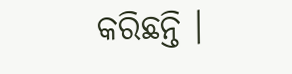କରିଛନ୍ତି ।